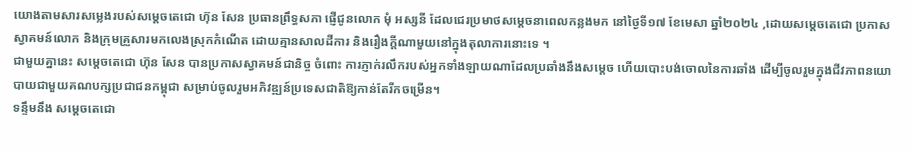យោងតាមសារសម្លេងរបស់សម្តេចតេជោ ហ៊ុន សែន ប្រធានព្រឹទ្ធសភា ផ្ញើជូនលោក មុំ អស្សនី ដែលជេរប្រមាថសម្តេចនាពេលកន្លងមក នៅថ្ងៃទី១៧ ខែមេសា ឆ្នាំ២០២៤ ,ដោយសម្តេចតេជោ ប្រកាសស្វាគមន៍លោក និងក្រុមគ្រួសារមកលេងស្រុកកំណើត ដោយគ្មានសាលដីការ និងរឿងក្ដីណាមួយនៅក្នុងតុលាការនោះទេ ។
ជាមួយគ្នានេះ សម្តេចតេជោ ហ៊ុន សែន បានប្រកាសស្វាគមន៍ជានិច្ច ចំពោះ ការភ្ញាក់រលឹករបស់អ្នកទាំងឡាយណាដែលប្រឆាំងនឹងសម្ដេច ហើយបោះបង់ចោលនៃការឆាំង ដើម្បីចូលរួមក្នុងជីវភាពនយោបាយជាមួយគណបក្សប្រជាជនកម្ពុជា សម្រាប់ចូលរួមអភិវឌ្ឍន៍ប្រទេសជាតិឱ្យកាន់តែរីកចម្រើន។
ទន្ទឹមនឹង សម្ដេចតេជោ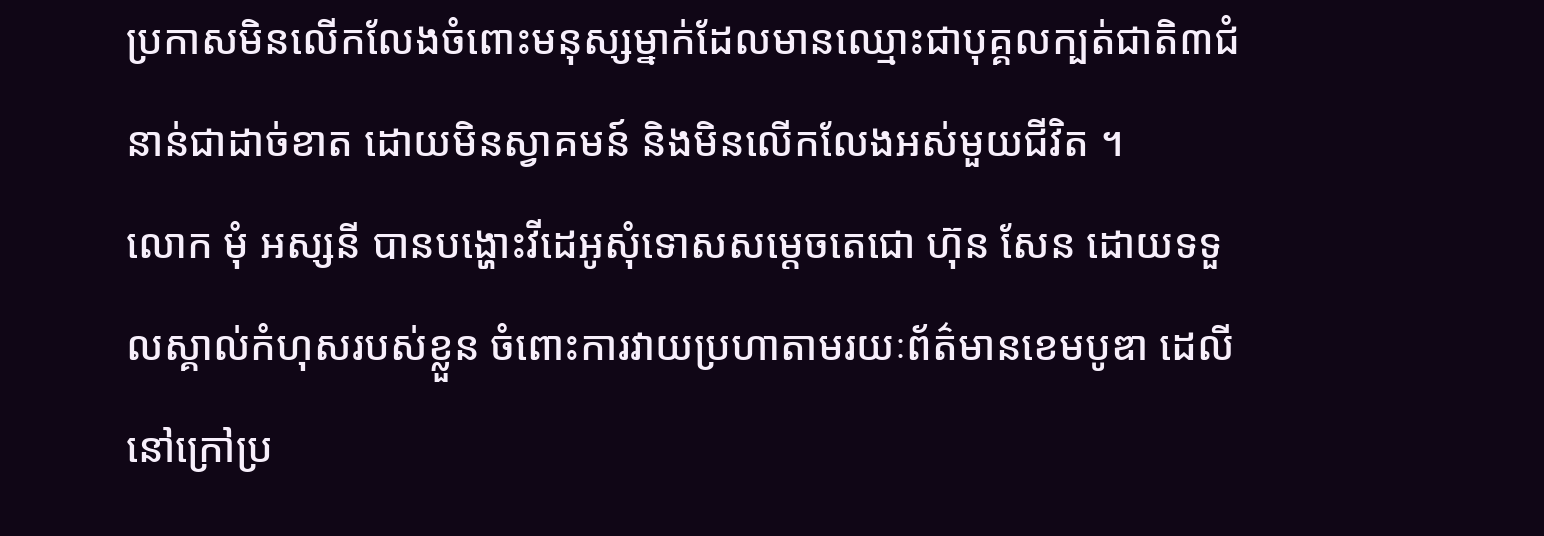ប្រកាសមិនលើកលែងចំពោះមនុស្សម្នាក់ដែលមានឈ្មោះជាបុគ្គលក្បត់ជាតិ៣ជំនាន់ជាដាច់ខាត ដោយមិនស្វាគមន៍ និងមិនលើកលែងអស់មួយជីវិត ។
លោក មុំ អស្សនី បានបង្ហោះវីដេអូសុំទោសសម្ដេចតេជោ ហ៊ុន សែន ដោយទទួលស្គាល់កំហុសរបស់ខ្លួន ចំពោះការវាយប្រហាតាមរយៈព័ត៌មានខេមបូឌា ដេលី នៅក្រៅប្រ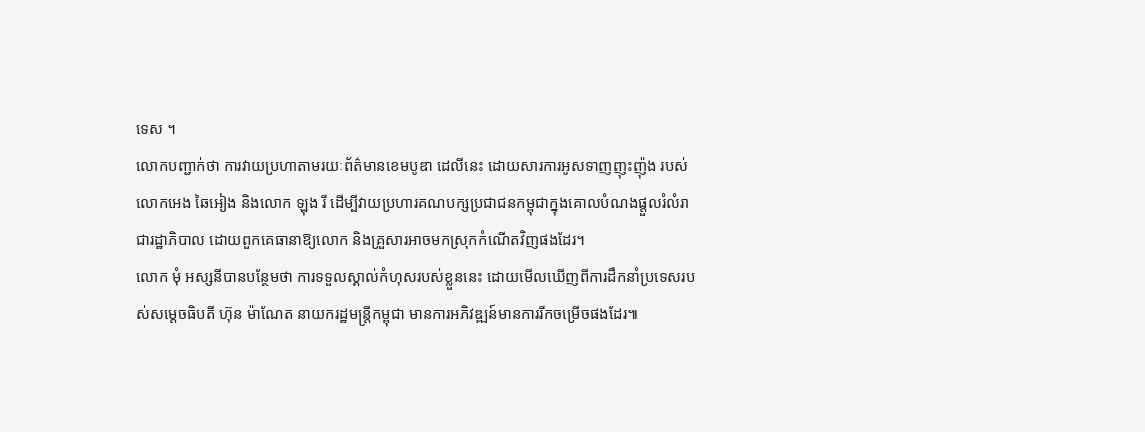ទេស ។
លោកបញ្ជាក់ថា ការវាយប្រហាតាមរយៈព័ត៌មានខេមបូឌា ដេលីនេះ ដោយសារការអូសទាញញុះញ៉ុង របស់លោកអេង ឆៃអៀង និងលោក ឡុង រី ដើម្បីវាយប្រហារគណបក្សប្រជាជនកម្ពុជាក្នុងគោលបំណងផ្ដួលរំលំរាជារដ្ឋាភិបាល ដោយពួកគេធានាឱ្យលោក និងគ្រួសារអាចមកស្រុកកំណើតវិញផងដែរ។
លោក មុំ អស្សនីបានបន្ថែមថា ការទទួលស្គាល់កំហុសរបស់ខ្លួននេះ ដោយមើលឃើញពីការដឹកនាំប្រទេសរបស់សម្ដេចធិបតី ហ៊ុន ម៉ាណែត នាយករដ្ឋមន្រ្ដីកម្ពុជា មានការអភិវឌ្ឍន៍មានការរីកចម្រើចផងដែរ៕